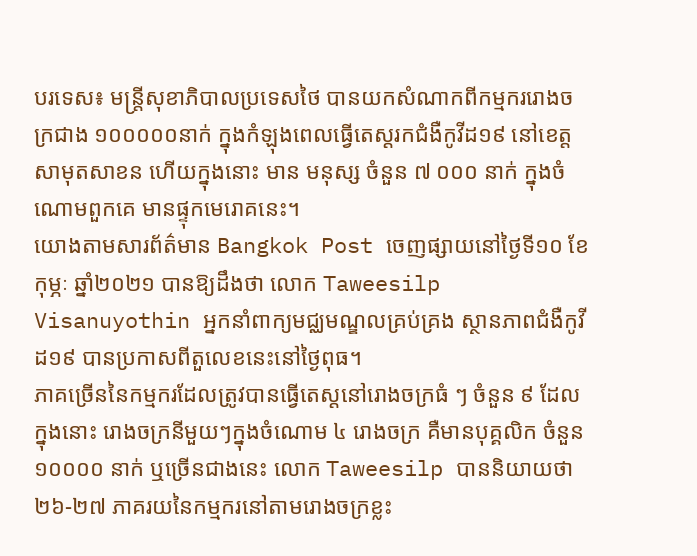បរទេស៖ មន្ត្រីសុខាភិបាលប្រទេសថៃ បានយកសំណាកពីកម្មកររោងចក្រជាង ១០០០០០នាក់ ក្នុងកំឡុងពេលធ្វើតេស្តរកជំងឺកូវីដ១៩ នៅខេត្តសាមុតសាខន ហើយក្នុងនោះ មាន មនុស្ស ចំនួន ៧ ០០០ នាក់ ក្នុងចំណោមពួកគេ មានផ្ទុកមេរោគនេះ។
យោងតាមសារព័ត៌មាន Bangkok Post ចេញផ្សាយនៅថ្ងៃទី១០ ខែកុម្ភៈ ឆ្នាំ២០២១ បានឱ្យដឹងថា លោក Taweesilp Visanuyothin អ្នកនាំពាក្យមជ្ឈមណ្ឌលគ្រប់គ្រង ស្ថានភាពជំងឺកូវីដ១៩ បានប្រកាសពីតួលេខនេះនៅថ្ងៃពុធ។
ភាគច្រើននៃកម្មករដែលត្រូវបានធ្វើតេស្តនៅរោងចក្រធំ ៗ ចំនួន ៩ ដែលក្នុងនោះ រោងចក្រនីមួយៗក្នុងចំណោម ៤ រោងចក្រ គឺមានបុគ្គលិក ចំនួន ១០០០០ នាក់ ឬច្រើនជាងនេះ លោក Taweesilp បាននិយាយថា ២៦-២៧ ភាគរយនៃកម្មករនៅតាមរោងចក្រខ្លះ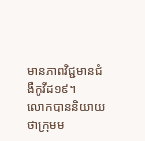មានភាពវិជ្ជមានជំងឺកូវីដ១៩។
លោកបាននិយាយថាក្រុមម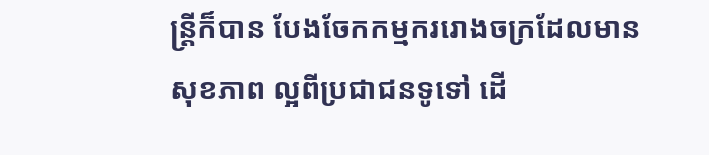ន្រ្តីក៏បាន បែងចែកកម្មកររោងចក្រដែលមានសុខភាព ល្អពីប្រជាជនទូទៅ ដើ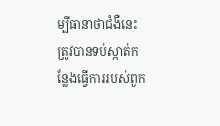ម្បីធានាថាជំងឺនេះ ត្រូវបានទប់ស្កាត់កន្លែងធ្វើការរបស់ពួក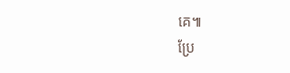គេ៕
ប្រែ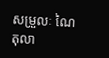សម្រួលៈ ណៃ តុលា